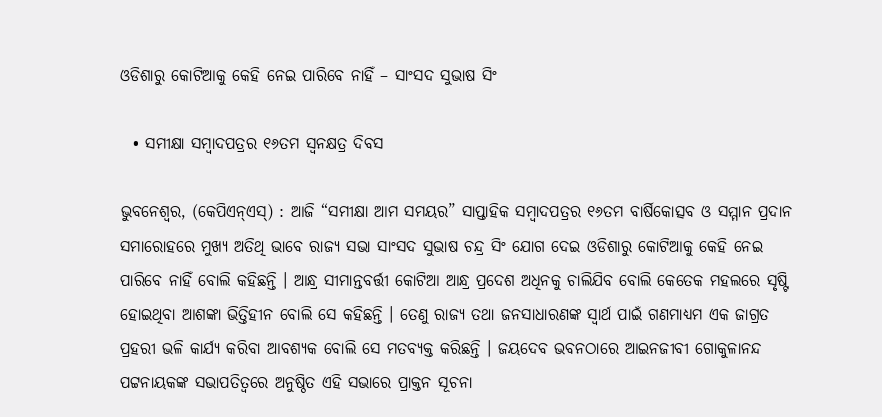ଓଡିଶାରୁ କୋଟିଆକୁ କେହି ନେଇ ପାରିବେ ନାହିଁ – ସାଂସଦ ସୁଭାଷ ସିଂ

  • ସମୀକ୍ଷା ସମ୍ବାଦପତ୍ରର ୧୬ତମ ସ୍ୱନକ୍ଷତ୍ର ଦିବସ

ଭୁବନେଶ୍ୱର, (କେପିଏନ୍‌ଏସ୍‌) : ଆଜି “ସମୀକ୍ଷା ଆମ ସମୟର” ସାପ୍ତାହିକ ସମ୍ବାଦପତ୍ରର ୧୬ତମ ବାର୍ଷିକୋତ୍ସବ ଓ ସମ୍ମାନ ପ୍ରଦାନ ସମାରୋହରେ ମୁଖ୍ୟ ଅତିଥି ଭାବେ ରାଜ୍ୟ ସଭା ସାଂସଦ ସୁଭାଷ ଚନ୍ଦ୍ର ସିଂ ଯୋଗ ଦେଇ ଓଡିଶାରୁ କୋଟିଆକୁ କେହି ନେଇ ପାରିବେ ନାହିଁ ବୋଲି କହିଛନ୍ତି । ଆନ୍ଧ୍ର ସୀମାନ୍ତବର୍ତ୍ତୀ କୋଟିଆ ଆନ୍ଧ୍ର ପ୍ରଦେଶ ଅଧିନକୁ ଚାଲିଯିବ ବୋଲି କେତେକ ମହଲରେ ସୃଷ୍ଟି ହୋଇଥିବା ଆଶଙ୍କା ଭିତ୍ତିହୀନ ବୋଲି ସେ କହିଛନ୍ତି । ତେଣୁ ରାଜ୍ୟ ତଥା ଜନସାଧାରଣଙ୍କ ସ୍ୱାର୍ଥ ପାଇଁ ଗଣମାଧ୍ୟମ ଏକ ଜାଗ୍ରତ ପ୍ରହରୀ ଭଳି କାର୍ଯ୍ୟ କରିବା ଆବଶ୍ୟକ ବୋଲି ସେ ମତବ୍ୟକ୍ତ କରିଛନ୍ତି । ଜୟଦେବ ଭବନଠାରେ ଆଇନଜୀବୀ ଗୋକୁଳାନନ୍ଦ ପଟ୍ଟନାୟକଙ୍କ ସଭାପତିତ୍ୱରେ ଅନୁଷ୍ଠିତ ଏହି ସଭାରେ ପ୍ରାକ୍ତନ ସୂଚନା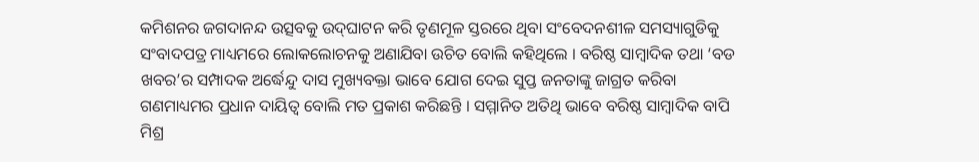କମିଶନର ଜଗଦାନନ୍ଦ ଉତ୍ସବକୁ ଉଦ୍‌ଘାଟନ କରି ତୃଣମୂଳ ସ୍ତରରେ ଥିବା ସଂବେଦନଶୀଳ ସମସ୍ୟାଗୁଡିକୁ ସଂବାଦପତ୍ର ମାଧ୍ୟମରେ ଲୋକଲୋଚନକୁ ଅଣାଯିବା ଉଚିତ ବୋଲି କହିଥିଲେ । ବରିଷ୍ଠ ସାମ୍ବାଦିକ ତଥା ‘ବଡ ଖବର’ର ସମ୍ପାଦକ ଅର୍ଦ୍ଧେନ୍ଦୁ ଦାସ ମୁଖ୍ୟବକ୍ତା ଭାବେ ଯୋଗ ଦେଇ ସୁପ୍ତ ଜନତାଙ୍କୁ ଜାଗ୍ରତ କରିବା ଗଣମାଧ୍ୟମର ପ୍ରଧାନ ଦାୟିତ୍ୱ ବୋଲି ମତ ପ୍ରକାଶ କରିଛନ୍ତି । ସମ୍ମାନିତ ଅତିଥି ଭାବେ ବରିଷ୍ଠ ସାମ୍ବାଦିକ ବାପି ମିଶ୍ର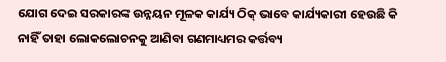ଯୋଗ ଦେଇ ସରକାରଙ୍କ ଉନ୍ନୟନ ମୂଳକ କାର୍ଯ୍ୟ ଠିକ୍‌ ଭାବେ କାର୍ଯ୍ୟକାରୀ ହେଉଛି କି ନାହିଁ ତାହା ଲୋକଲୋଚନକୁ ଆଣିବା ଗଣମାଧ୍ୟମର କର୍ତ୍ତବ୍ୟ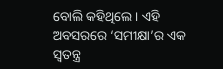ବୋଲି କହିଥିଲେ । ଏହି ଅବସରରେ ‘ସମୀକ୍ଷା’ର ଏକ ସ୍ୱତନ୍ତ୍ର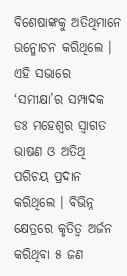ବିଶେଷାଙ୍କକୁ ଅତିଥିମାନେ ଉନ୍ମୋଚନ କରିଥିଲେ । ଏହି ସଭାରେ ‘ସମୀକ୍ଷା’ର ସମ୍ପାଦକ ଡଃ ମହେଶ୍ୱର ସ୍ୱାଗତ ଭାଷଣ ଓ ଅତିଥି ପରିଚୟ ପ୍ରଦାନ କରିଥିଲେ । ବିଭିନ୍ନ କ୍ଷେତ୍ରରେ କୃତିତ୍ୱ ଅର୍ଜନ କରିଥିବା ୫ ଜଣ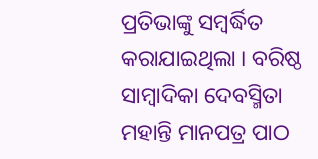ପ୍ରତିଭାଙ୍କୁ ସମ୍ବର୍ଦ୍ଧିତ କରାଯାଇଥିଲା । ବରିଷ୍ଠ ସାମ୍ବାଦିକା ଦେବସ୍ମିତା ମହାନ୍ତି ମାନପତ୍ର ପାଠ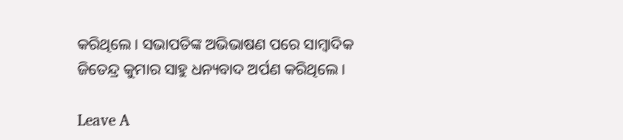କରିଥିଲେ । ସଭାପତିଙ୍କ ଅଭିଭାଷଣ ପରେ ସାମ୍ବାଦିକ ଜିତେନ୍ଦ୍ର କୁମାର ସାହୁ ଧନ୍ୟବାଦ ଅର୍ପଣ କରିଥିଲେ ।

Leave A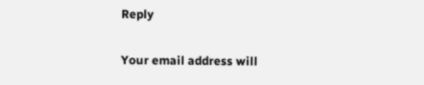Reply

Your email address will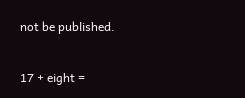not be published.

17 + eight =